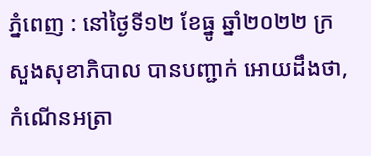ភ្នំពេញ : នៅថ្ងៃទី១២ ខែធ្នូ ឆ្នាំ២០២២ ក្រសួងសុខាភិបាល បានបញ្ជាក់ អោយដឹងថា, កំណេីនអត្រា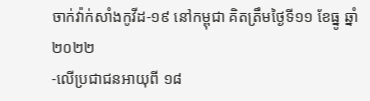ចាក់វ៉ាក់សាំងកូវីដ-១៩ នៅកម្ពុជា គិតត្រឹមថ្ងៃទី១១ ខែធ្នូ ឆ្នាំ២០២២
-លើប្រជាជនអាយុពី ១៨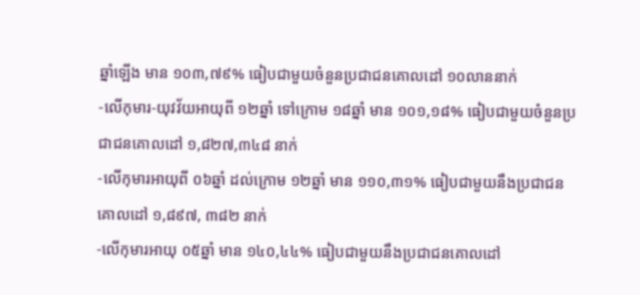ឆ្នាំឡើង មាន ១០៣,៧៩% ធៀបជាមួយចំនួនប្រជាជនគោលដៅ ១០លាននាក់
-លើកុមារ-យុវវ័យអាយុពី ១២ឆ្នាំ ទៅក្រោម ១៨ឆ្នាំ មាន ១០១,១៨% ធៀបជាមួយចំនួនប្រជាជនគោលដៅ ១,៨២៧,៣៤៨ នាក់
-លើកុមារអាយុពី ០៦ឆ្នាំ ដល់ក្រោម ១២ឆ្នាំ មាន ១១០,៣១% ធៀបជាមួយនឹងប្រជាជនគោលដៅ ១,៨៩៧, ៣៨២ នាក់
-លើកុមារអាយុ ០៥ឆ្នាំ មាន ១៤០,៤៤% ធៀបជាមួយនឹងប្រជាជនគោលដៅ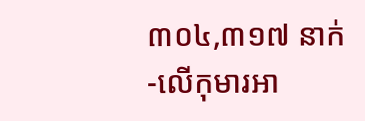៣០៤,៣១៧ នាក់
-លើកុមារអា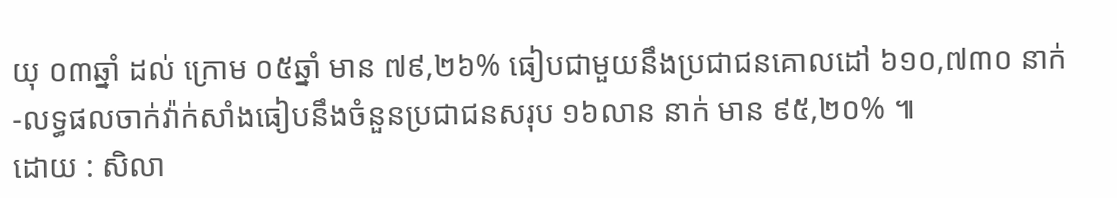យុ ០៣ឆ្នាំ ដល់ ក្រោម ០៥ឆ្នាំ មាន ៧៩,២៦% ធៀបជាមួយនឹងប្រជាជនគោលដៅ ៦១០,៧៣០ នាក់
-លទ្ធផលចាក់វ៉ាក់សាំងធៀបនឹងចំនួនប្រជាជនសរុប ១៦លាន នាក់ មាន ៩៥,២០% ៕
ដោយ : សិលា